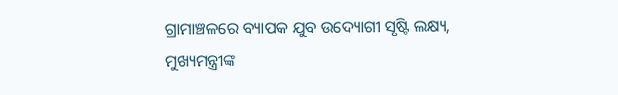ଗ୍ରାମାଞ୍ଚଳରେ ବ୍ୟାପକ ଯୁବ ଉଦ୍ୟୋଗୀ ସୃଷ୍ଟି ଲକ୍ଷ୍ୟ, ମୁଖ୍ୟମନ୍ତ୍ରୀଙ୍କ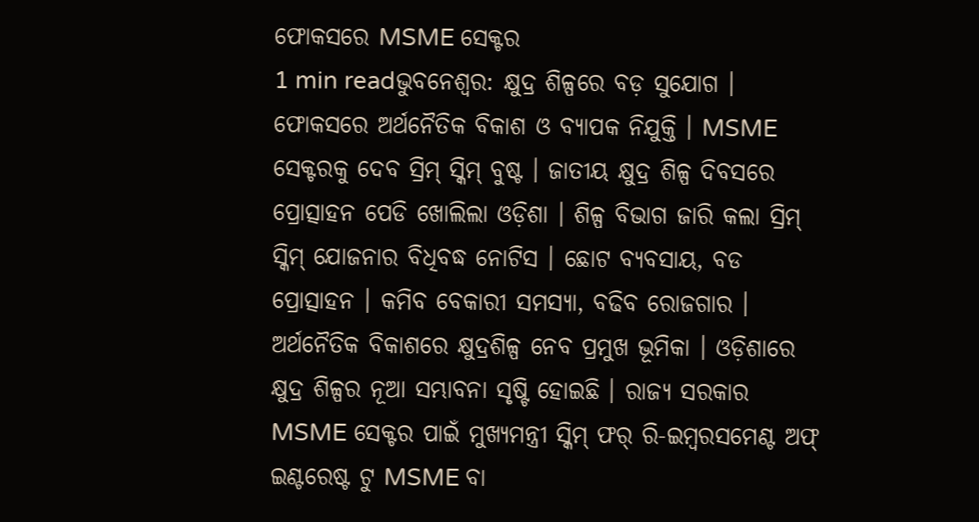ଫୋକସରେ MSME ସେକ୍ଟର
1 min readଭୁବନେଶ୍ୱର: କ୍ଷୁଦ୍ର ଶିଳ୍ପରେ ବଡ଼ ସୁଯୋଗ । ଫୋକସରେ ଅର୍ଥନୈତିକ ବିକାଶ ଓ ବ୍ୟାପକ ନିଯୁକ୍ତି । MSME ସେକ୍ଟରକୁ ଦେବ ସ୍ରିମ୍ ସ୍କିମ୍ ବୁଷ୍ଟ । ଜାତୀୟ କ୍ଷୁଦ୍ର ଶିଳ୍ପ ଦିବସରେ ପ୍ରୋତ୍ସାହନ ପେଡି ଖୋଲିଲା ଓଡ଼ିଶା । ଶିଳ୍ପ ବିଭାଗ ଜାରି କଲା ସ୍ରିମ୍ ସ୍କିମ୍ ଯୋଜନାର ବିଧିବଦ୍ଧ ନୋଟିସ । ଛୋଟ ବ୍ୟବସାୟ, ବଡ ପ୍ରୋତ୍ସାହନ । କମିବ ବେକାରୀ ସମସ୍ୟା, ବଢିବ ରୋଜଗାର । ଅର୍ଥନୈତିକ ବିକାଶରେ କ୍ଷୁଦ୍ରଶିଳ୍ପ ନେବ ପ୍ରମୁଖ ଭୂମିକା । ଓଡ଼ିଶାରେ କ୍ଷୁଦ୍ର ଶିଳ୍ପର ନୂଆ ସମ୍ଭାବନା ସୃଷ୍ଟି ହୋଇଛି । ରାଜ୍ୟ ସରକାର MSME ସେକ୍ଟର ପାଇଁ ମୁଖ୍ୟମନ୍ତ୍ରୀ ସ୍କିମ୍ ଫର୍ ରି-ଇମ୍ବରସମେଣ୍ଟ ଅଫ୍ ଇଣ୍ଟରେଷ୍ଟ ଟୁ MSME ବା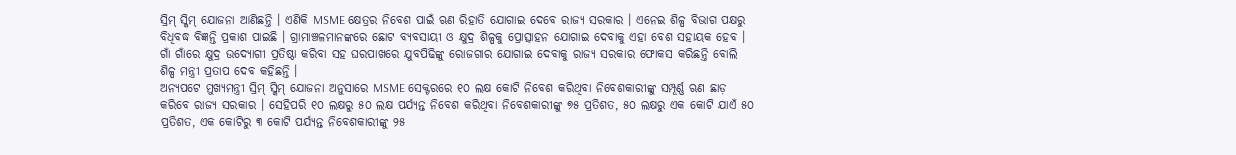ସ୍ରିମ୍ ସ୍କିମ୍ ଯୋଜନା ଆଣିଛନ୍ତି । ଏଣିକି MSME କ୍ଷେତ୍ରର ନିବେଶ ପାଇଁ ଋଣ ରିହାତି ଯୋଗାଇ ଦେବେ ରାଜ୍ୟ ସରକାର । ଏନେଇ ଶିଳ୍ପ ବିଭାଗ ପକ୍ଷରୁ ବିଧିବଦ୍ଧ ବିଜ୍ଞନ୍ତି ପ୍ରକାଶ ପାଇଛି । ଗ୍ରାମାଞ୍ଚଳମାନଙ୍କରେ ଛୋଟ ବ୍ୟବସାୟୀ ଓ କ୍ଷୁଦ୍ର ଶିଳ୍ପକୁ ପ୍ରୋତ୍ସାହନ ଯୋଗାଇ ଦେବାକୁ ଏହା ବେଶ ସହାୟକ ହେବ । ଗାଁ ଗାଁରେ କ୍ଷୁଦ୍ର ଉଦ୍ୟୋଗୀ ପ୍ରତିଷ୍ଠା କରିବା ସହ ଘରପାଖରେ ଯୁବପିଢିଙ୍କୁ ରୋଜଗାର ଯୋଗାଇ ଦେବାକୁ ରାଜ୍ୟ ସରକାର ଫୋକସ କରିଛନ୍ତି ବୋଲି ଶିଳ୍ପ ମନ୍ତ୍ରୀ ପ୍ରତାପ ଦେବ କହିଛନ୍ତି ।
ଅନ୍ୟପଟେ ମୁଖ୍ୟମନ୍ତ୍ରୀ ସ୍ରିମ୍ ସ୍କିମ୍ ଯୋଜନା ଅନୁସାରେ MSME ସେକ୍ଟରରେ ୧୦ ଲକ୍ଷ କୋଟି ନିବେଶ କରିଥିବା ନିବେଶକାରୀଙ୍କୁ ସମ୍ପୂର୍ଣ୍ଣ ଋଣ ଛାଡ଼ କରିବେ ରାଜ୍ୟ ସରକାର । ସେହିପରି ୧୦ ଲକ୍ଷରୁ ୫୦ ଲକ୍ଷ ପର୍ଯ୍ୟନ୍ତ ନିବେଶ କରିଥିବା ନିବେଶକାରୀଙ୍କୁ ୭୫ ପ୍ରତିଶତ, ୫୦ ଲକ୍ଷରୁ ଏକ କୋଟି ଯାଏଁ ୫୦ ପ୍ରତିଶତ, ଏକ କୋଟିରୁ ୩ କୋଟି ପର୍ଯ୍ୟନ୍ତ ନିବେଶକାରୀଙ୍କୁ ୨୫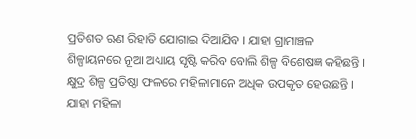ପ୍ରତିଶତ ଋଣ ରିହାତି ଯୋଗାଇ ଦିଆଯିବ । ଯାହା ଗ୍ରାମାଞ୍ଚଳ ଶିଳ୍ପାୟନରେ ନୂଆ ଅଧ୍ୟାୟ ସୃଷ୍ଟି କରିବ ବୋଲି ଶିଳ୍ପ ବିଶେଷଜ୍ଞ କହିଛନ୍ତି । କ୍ଷୁଦ୍ର ଶିଳ୍ପ ପ୍ରତିଷ୍ଠା ଫଳରେ ମହିଳାମାନେ ଅଧିକ ଉପକୃତ ହେଉଛନ୍ତି । ଯାହା ମହିଳା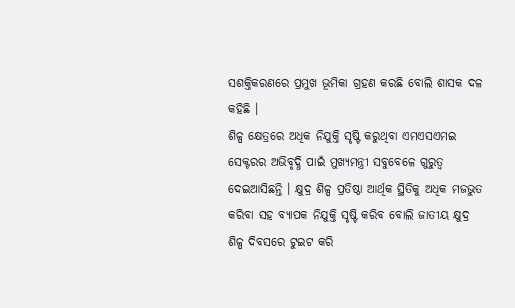ସଶକ୍ତିକରଣରେ ପ୍ରମୁଖ ଭୂମିକା ଗ୍ରହଣ କରଛି ବୋଲି ଶାସକ ଦଳ କହିଛି ।
ଶିଳ୍ପ କ୍ଷେତ୍ରରେ ଅଧିକ ନିଯୁକ୍ତି ସୃଷ୍ଟି କରୁଥିବା ଏମଏସଏମଇ ସେକ୍ଟରର ଅଭିବୃଦ୍ଧି ପାଇଁ ମୁଖ୍ୟମନ୍ତ୍ରୀ ସବୁବେଳେ ଗୁରୁତ୍ବ ଦେଇଆସିଛନ୍ତି । କ୍ଷୁଦ୍ର ଶିଳ୍ପ ପ୍ରତିଷ୍ଠା ଆର୍ଥିକ ସ୍ଥିତିକୁ ଅଧିକ ମଜଭୁତ କରିବା ସହ ବ୍ୟାପକ ନିଯୁକ୍ତି ସୃଷ୍ଟି କରିବ ବୋଲି ଜାତୀୟ କ୍ଷୁଦ୍ର ଶିଳ୍ପ ଦିବସରେ ଟୁଇଟ କରି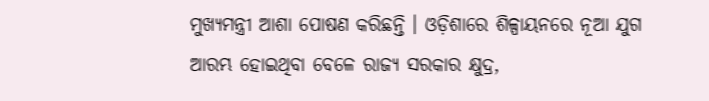ମୁଖ୍ୟମନ୍ତ୍ରୀ ଆଶା ପୋଷଣ କରିଛନ୍ତି । ଓଡ଼ିଶାରେ ଶିଳ୍ପାୟନରେ ନୂଆ ଯୁଗ ଆରମ୍ଭ ହୋଇଥିବା ବେଳେ ରାଜ୍ୟ ସରକାର କ୍ଷୁଦ୍ର,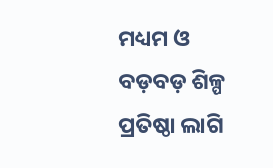ମଧ୍ୟମ ଓ ବଡ଼ବଡ଼ ଶିଳ୍ପ ପ୍ରତିଷ୍ଠା ଲାଗି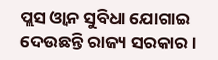ପ୍ଲସ ଓ୍ବାନ ସୁବିଧା ଯୋଗାଇ ଦେଉଛନ୍ତି ରାଜ୍ୟ ସରକାର ।